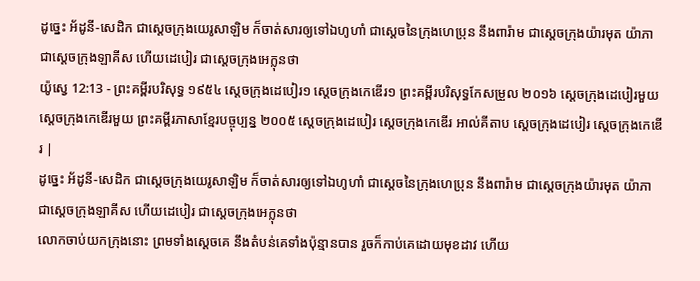ដូច្នេះ អ័ដូនី-សេដិក ជាស្តេចក្រុងយេរូសាឡិម ក៏ចាត់សារឲ្យទៅឯហូហាំ ជាស្តេចនៃក្រុងហេប្រុន នឹងពារ៉ាម ជាស្តេចក្រុងយ៉ារមុត យ៉ាភា ជាស្តេចក្រុងឡាគីស ហើយដេបៀរ ជាស្តេចក្រុងអេក្លុនថា
យ៉ូស្វេ 12:13 - ព្រះគម្ពីរបរិសុទ្ធ ១៩៥៤ ស្តេចក្រុងដេបៀរ១ ស្តេចក្រុងកេឌើរ១ ព្រះគម្ពីរបរិសុទ្ធកែសម្រួល ២០១៦ ស្តេចក្រុងដេបៀរមួយ ស្តេចក្រុងកេឌើរមួយ ព្រះគម្ពីរភាសាខ្មែរបច្ចុប្បន្ន ២០០៥ ស្ដេចក្រុងដេបៀរ ស្ដេចក្រុងកេឌើរ អាល់គីតាប ស្តេចក្រុងដេបៀរ ស្តេចក្រុងកេឌើរ |
ដូច្នេះ អ័ដូនី-សេដិក ជាស្តេចក្រុងយេរូសាឡិម ក៏ចាត់សារឲ្យទៅឯហូហាំ ជាស្តេចនៃក្រុងហេប្រុន នឹងពារ៉ាម ជាស្តេចក្រុងយ៉ារមុត យ៉ាភា ជាស្តេចក្រុងឡាគីស ហើយដេបៀរ ជាស្តេចក្រុងអេក្លុនថា
លោកចាប់យកក្រុងនោះ ព្រមទាំងស្តេចគេ នឹងតំបន់គេទាំងប៉ុន្មានបាន រួចក៏កាប់គេដោយមុខដាវ ហើយ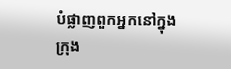បំផ្លាញពួកអ្នកនៅក្នុងក្រុង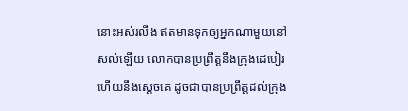នោះអស់រលីង ឥតមានទុកឲ្យអ្នកណាមួយនៅសល់ឡើយ លោកបានប្រព្រឹត្តនឹងក្រុងដេបៀរ ហើយនឹងស្តេចគេ ដូចជាបានប្រព្រឹត្តដល់ក្រុង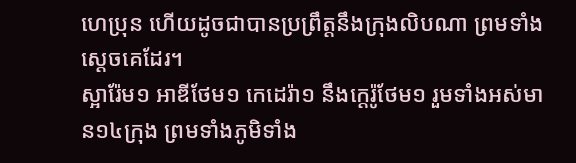ហេប្រុន ហើយដូចជាបានប្រព្រឹត្តនឹងក្រុងលិបណា ព្រមទាំងស្តេចគេដែរ។
ស្អារ៉ែម១ អាឌីថែម១ កេដេរ៉ា១ នឹងក្តេរ៉ូថែម១ រួមទាំងអស់មាន១៤ក្រុង ព្រមទាំងភូមិទាំង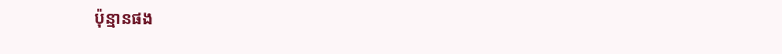ប៉ុន្មានផង